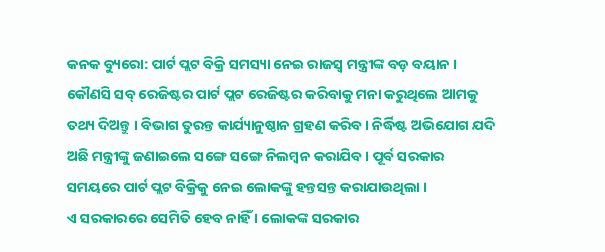କନକ ବ୍ୟୁରୋ: ପାର୍ଟ ପ୍ଲଟ ବିକ୍ରି ସମସ୍ୟା ନେଇ ରାଜସ୍ବ ମନ୍ତ୍ରୀଙ୍କ ବଡ଼ ବୟାନ । କୌଣସି ସବ୍ ରେଜିଷ୍ଟର ପାର୍ଟ ପ୍ଲଟ ରେଜିଷ୍ଟର କରିବାକୁ ମନା କରୁଥିଲେ ଆମକୁ ତଥ୍ୟ ଦିଅନ୍ତୁ । ବିଭାଗ ତୁରନ୍ତ କାର୍ଯ୍ୟାନୁଷ୍ଠାନ ଗ୍ରହଣ କରିବ। ନିର୍ଦ୍ଧିଷ୍ଟ ଅଭିଯୋଗ ଯଦି ଅଛି ମନ୍ତ୍ରୀଙ୍କୁ ଜଣାଇଲେ ସଙ୍ଗେ ସଙ୍ଗେ ନିଲମ୍ବନ କରାଯିବ । ପୂର୍ବ ସରକାର ସମୟରେ ପାର୍ଟ ପ୍ଲଟ ବିକ୍ରିକୁ ନେଇ ଲୋକଙ୍କୁ ହନ୍ତସନ୍ତ କରାଯାଉଥିଲା ।
ଏ ସରକାରରେ ସେମିତି ହେବ ନାହିଁ । ଲୋକଙ୍କ ସରକାର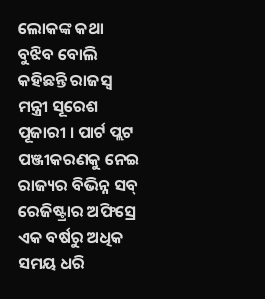ଲୋକଙ୍କ କଥା ବୁଝିବ ବୋଲି କହିଛନ୍ତି ରାଜସ୍ବ ମନ୍ତ୍ରୀ ସୂରେଶ ପୂଜାରୀ । ପାର୍ଟ ପ୍ଲଟ ପଞ୍ଜୀକରଣକୁ ନେଇ ରାଜ୍ୟର ବିଭିନ୍ନ ସବ୍ ରେଜିଷ୍ଟ୍ରାର ଅଫିସ୍ରେ ଏକ ବର୍ଷରୁ ଅଧିକ ସମୟ ଧରି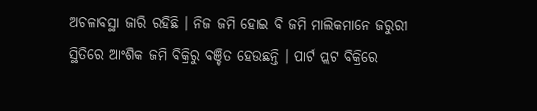ଅଚଳାବସ୍ଥା ଜାରି ରହିଛି । ନିଜ ଜମି ହୋଇ ବି ଜମି ମାଲିକମାନେ ଜରୁରୀ ସ୍ଥିତିରେ ଆଂଶିକ ଜମି ବିକ୍ରିରୁ ବଞ୍ଚିତ ହେଉଛନ୍ତି । ପାର୍ଟ ପ୍ଲଟ ବିକ୍ରିରେ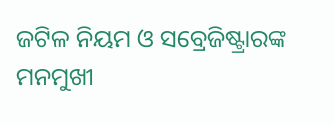ଜଟିଳ ନିୟମ ଓ ସବ୍ରେଜିଷ୍ଟ୍ରାରଙ୍କ ମନମୁଖୀ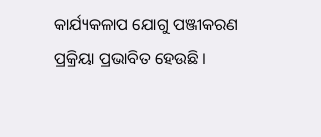କାର୍ଯ୍ୟକଳାପ ଯୋଗୁ ପଞ୍ଜୀକରଣ ପ୍ରକ୍ରିୟା ପ୍ରଭାବିତ ହେଉଛି ।